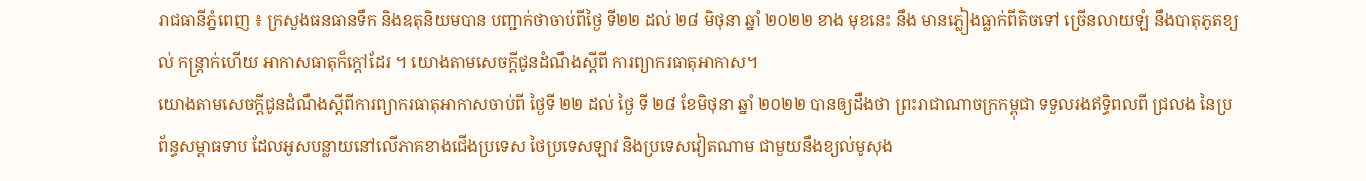រាជធានីភ្នំពេញ ៖ ក្រសួងធនធានទឹក និងឧតុនិយមបាន បញ្ជាក់ថាចាប់ពីថ្ងៃ ទី២២ ដល់ ២៨ មិថុនា ឆ្នាំ ២០២២ ខាង មុខនេះ នឹង មានភ្លៀងធ្លាក់ពីតិចទៅ ច្រើនលាយឡំ នឹងបាតុភូតខ្យល់ កន្ត្រាក់ហើយ អាកាសធាតុក៏ក្តៅដែរ ។ យោងតាមសេចក្តីជូនដំណឹងស្តីពី ការព្យាករធាតុអាកាស។
យោងតាមសេចក្តីជូនដំណឹងស្តីពីការព្យាករធាតុអាកាសចាប់ពី ថ្ងៃទី ២២ ដល់ ថ្ងៃ ទី ២៨ ខែមិថុនា ឆ្នាំ ២០២២ បានឲ្យដឹងថា ព្រះរាជាណាចក្រកម្ពុជា ទទួលរងឥទ្ធិពលពី ជ្រលង នៃប្រព័ន្ធសម្ពាធទាប ដែលអូសបន្លាយនៅលើភាគខាងជើងប្រទេស ថៃប្រទេសឡាវ និងប្រទេសវៀតណាម ជាមួយនឹងខ្យល់មូសុង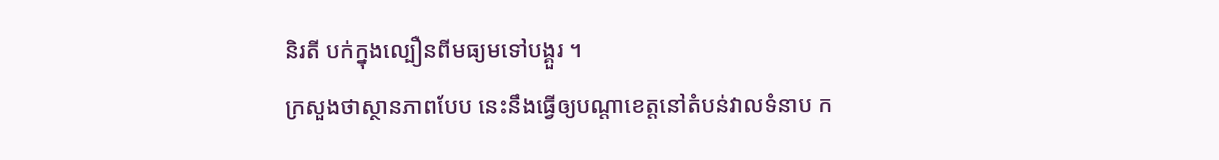និរតី បក់ក្នុងល្បឿនពីមធ្យមទៅបង្គួរ ។
ក្រសួងថាស្ថានភាពបែប នេះនឹងធ្វើឲ្យបណ្តាខេត្តនៅតំបន់វាលទំនាប ក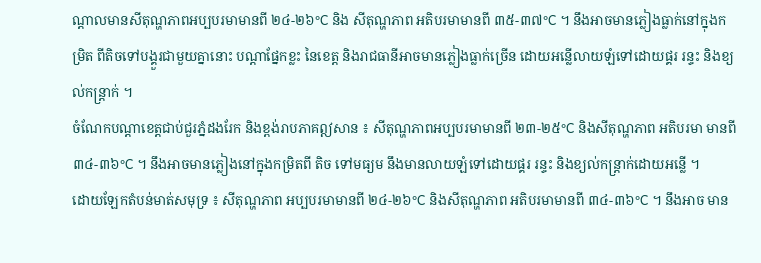ណ្តាលមានសីតុណ្ហភាពអប្បបរមាមានពី ២៤-២៦°C និង សីតុណ្ហភាព អតិបរមាមានពី ៣៥-៣៧°C ។ នឹងអាចមានភ្លៀងធ្លាក់នៅក្នុងកម្រិត ពីតិចទៅបង្គួរជាមួយគ្នានោះ បណ្តាផ្នែកខ្លះ នៃខេត្ត និងរាជធានីអាចមានភ្លៀងធ្លាក់ច្រើន ដោយអន្លើលាយឡំទៅដោយផ្គរ រន្ទះ និងខ្យល់កន្ត្រាក់ ។
ចំណែកបណ្តាខេត្តជាប់ជួរភ្នំដងរែក និងខ្ពង់រាបភាគឦសាន ៖ សីតុណ្ហភាពអប្បបរមាមានពី ២៣-២៥°C និងសីតុណ្ហភាព អតិបរមា មានពី ៣៤-៣៦°C ។ នឹងអាចមានភ្លៀងនៅក្នុងកម្រិតពី តិច ទៅមធ្យម នឹងមានលាយឡំទៅដោយផ្គរ រន្ទះ និងខ្យល់កន្ត្រាក់ដោយអន្លើ ។
ដោយឡែកតំបន់មាត់សមុទ្រ ៖ សីតុណ្ហភាព អប្បបរមាមានពី ២៤-២៦°C និងសីតុណ្ហភាព អតិបរមាមានពី ៣៤-៣៦°C ។ នឹងអាច មាន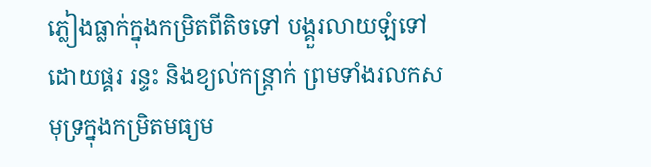ភ្លៀងធ្លាក់ក្នុងកម្រិតពីតិចទៅ បង្គួរលាយឡំទៅដោយផ្គរ រន្ទះ និងខ្យល់កន្ត្រាក់ ព្រមទាំងរលកសមុទ្រក្នុងកម្រិតមធ្យម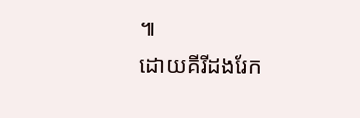៕
ដោយគីរីដងរែក